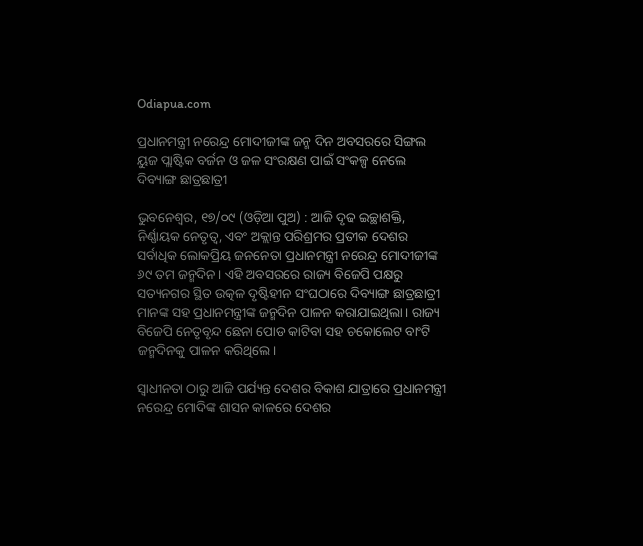Odiapua.com

ପ୍ରଧାନମନ୍ତ୍ରୀ ନରେନ୍ଦ୍ର ମୋଦୀଜୀଙ୍କ ଜନ୍ମ ଦିନ ଅବସରରେ ସିଙ୍ଗଲ ୟୁଜ ପ୍ଲାଷ୍ଟିକ ବର୍ଜନ ଓ ଜଳ ସଂରକ୍ଷଣ ପାଇଁ ସଂକଳ୍ପ ନେଲେ ଦିବ୍ୟାଙ୍ଗ ଛାତ୍ରଛାତ୍ରୀ

ଭୁବନେଶ୍ୱର, ୧୭/୦୯ (ଓଡ଼ିଆ ପୁଅ) : ଆଜି ଦୃଢ ଇଚ୍ଛାଶକ୍ତି, ନିର୍ଣ୍ଣାୟକ ନେତୃତ୍ୱ, ଏବଂ ଅକ୍ଲାନ୍ତ ପରିଶ୍ରମର ପ୍ରତୀକ ଦେଶର ସର୍ବାଧିକ ଲୋକପ୍ରିୟ ଜନନେତା ପ୍ରଧାନମନ୍ତ୍ରୀ ନରେନ୍ଦ୍ର ମୋଦୀଜୀଙ୍କ ୬୯ ତମ ଜନ୍ମଦିନ। ଏହି ଅବସରରେ ରାଜ୍ୟ ବିଜେପି ପକ୍ଷରୁ ସତ୍ୟନଗର ସ୍ଥିତ ଉତ୍କଳ ଦୃଷ୍ଟିହୀନ ସଂଘଠାରେ ଦିବ୍ୟାଙ୍ଗ ଛାତ୍ରଛାତ୍ରୀ ମାନଙ୍କ ସହ ପ୍ରଧାନମନ୍ତ୍ରୀଙ୍କ ଜନ୍ମଦିନ ପାଳନ କରାଯାଇଥିଲା। ରାଜ୍ୟ ବିଜେପି ନେତୃବୃନ୍ଦ ଛେନା ପୋଡ କାଟିବା ସହ ଚକୋଲେଟ ବାଂଟି ଜନ୍ମଦିନକୁ ପାଳନ କରିଥିଲେ।

ସ୍ୱାଧୀନତା ଠାରୁ ଆଜି ପର୍ଯ୍ୟନ୍ତ ଦେଶର ବିକାଶ ଯାତ୍ରାରେ ପ୍ରଧାନମନ୍ତ୍ରୀ ନରେନ୍ଦ୍ର ମୋଦିଙ୍କ ଶାସନ କାଳରେ ଦେଶର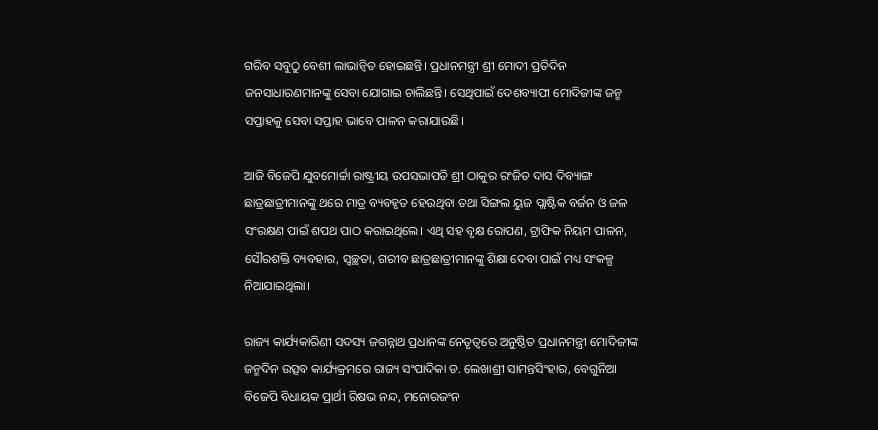ଗରିବ ସବୁଠୁ ବେଶୀ ଲାଭାନ୍ୱିତ ହୋଇଛନ୍ତି। ପ୍ରଧାନମନ୍ତ୍ରୀ ଶ୍ରୀ ମୋଦୀ ପ୍ରତିଦିନ ଜନସାଧାରଣମାନଙ୍କୁ ସେବା ଯୋଗାଇ ଚାଲିଛନ୍ତି। ସେଥିପାଇଁ ଦେଶବ୍ୟାପୀ ମୋଦିଜୀଙ୍କ ଜନ୍ମ ସପ୍ତାହକୁ ସେବା ସପ୍ତାହ ଭାବେ ପାଳନ କରାଯାଉଛି।

ଆଜି ବିଜେପି ଯୁବମୋର୍ଚ୍ଚା ରାଷ୍ଟ୍ରୀୟ ଉପସଭାପତି ଶ୍ରୀ ଠାକୁର ରଂଜିତ ଦାସ ଦିବ୍ୟାଙ୍ଗ ଛାତ୍ରଛାତ୍ରୀମାନଙ୍କୁ ଥରେ ମାତ୍ର ବ୍ୟବହୃତ ହେଉଥିବା ତଥା ସିଙ୍ଗଲ ୟୁଜ ପ୍ଲାଷ୍ଟିକ ବର୍ଜନ ଓ ଜଳ ସଂରକ୍ଷଣ ପାଇଁ ଶପଥ ପାଠ କରାଇଥିଲେ। ଏଥି ସହ ବୃକ୍ଷ ରୋପଣ, ଟ୍ରାଫିକ ନିୟମ ପାଳନ, ସୌରଶକ୍ତି ବ୍ୟବହାର, ସ୍ୱଚ୍ଛତା, ଗରୀବ ଛାତ୍ରଛାତ୍ରୀମାନଙ୍କୁ ଶିକ୍ଷା ଦେବା ପାଇଁ ମଧ୍ୟ ସଂକଳ୍ପ ନିଆଯାଇଥିଲା।

ରାଜ୍ୟ କାର୍ଯ୍ୟକାରିଣୀ ସଦସ୍ୟ ଜଗନ୍ନାଥ ପ୍ରଧାନଙ୍କ ନେତୃତ୍ୱରେ ଅନୁଷ୍ଠିତ ପ୍ରଧାନମନ୍ତ୍ରୀ ମୋଦିଜୀଙ୍କ ଜନ୍ମଦିନ ଉତ୍ସବ କାର୍ଯ୍ୟକ୍ରମରେ ରାଜ୍ୟ ସଂପାଦିକା ଡ. ଲେଖାଶ୍ରୀ ସାମନ୍ତସିଂହାର, ବେଗୁନିଆ ବିଜେପି ବିଧାୟକ ପ୍ରାର୍ଥୀ ରିଷଭ ନନ୍ଦ, ମନୋରଜଂନ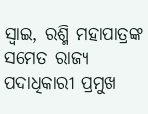ସ୍ୱାଇ, ରଶ୍ମି ମହାପାତ୍ରଙ୍କ ସମେତ ରାଜ୍ୟ ପଦାଧିକାରୀ ପ୍ରମୁଖ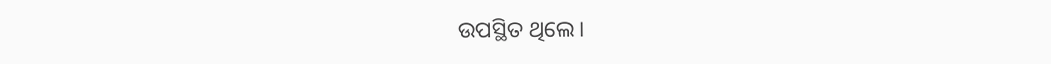ଉପସ୍ଥିତ ଥିଲେ।